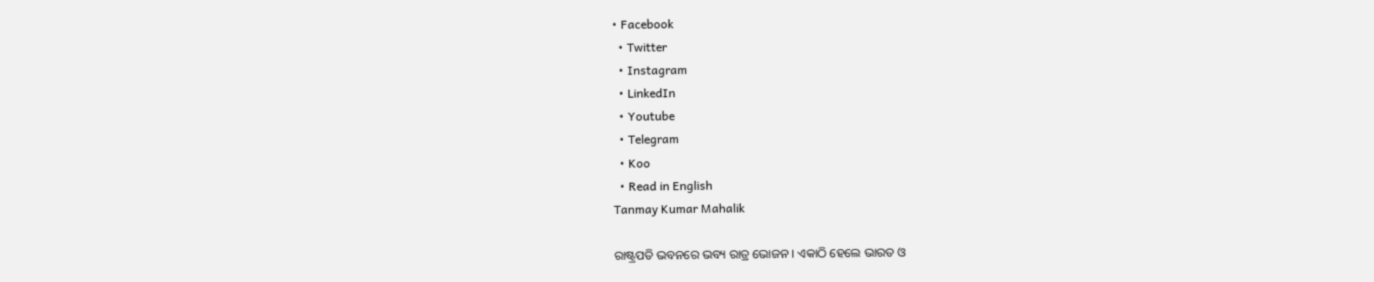• Facebook
  • Twitter
  • Instagram
  • LinkedIn
  • Youtube
  • Telegram
  • Koo
  • Read in English
Tanmay Kumar Mahalik

ରାଷ୍ଟ୍ରପତି ଭବନରେ ଭବ୍ୟ ରାତ୍ର ଭୋଜନ । ଏକାଠି ହେଲେ ଭାରତ ଓ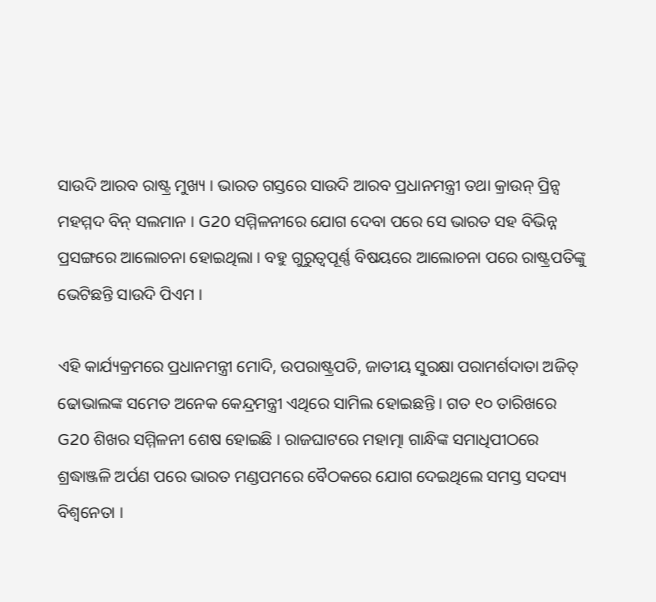ସାଉଦି ଆରବ ରାଷ୍ଟ୍ର ମୁଖ୍ୟ । ଭାରତ ଗସ୍ତରେ ସାଉଦି ଆରବ ପ୍ରଧାନମନ୍ତ୍ରୀ ତଥା କ୍ରାଉନ୍ ପ୍ରିନ୍ସ ମହମ୍ମଦ ବିନ୍ ସଲମାନ । G20 ସମ୍ମିଳନୀରେ ଯୋଗ ଦେବା ପରେ ସେ ଭାରତ ସହ ବିଭିନ୍ନ ପ୍ରସଙ୍ଗରେ ଆଲୋଚନା ହୋଇଥିଲା । ବହୁ ଗୁରୁତ୍ୱପୂର୍ଣ୍ଣ ବିଷୟରେ ଆଲୋଚନା ପରେ ରାଷ୍ଟ୍ରପତିଙ୍କୁ ଭେଟିଛନ୍ତି ସାଉଦି ପିଏମ ।

ଏହି କାର୍ଯ୍ୟକ୍ରମରେ ପ୍ରଧାନମନ୍ତ୍ରୀ ମୋଦି, ଉପରାଷ୍ଟ୍ରପତି, ଜାତୀୟ ସୁରକ୍ଷା ପରାମର୍ଶଦାତା ଅଜିତ୍ ଢୋଭାଲଙ୍କ ସମେତ ଅନେକ କେନ୍ଦ୍ରମନ୍ତ୍ରୀ ଏଥିରେ ସାମିଲ ହୋଇଛନ୍ତି । ଗତ ୧୦ ତାରିଖରେ G20 ଶିଖର ସମ୍ମିଳନୀ ଶେଷ ହୋଇଛି । ରାଜଘାଟରେ ମହାତ୍ମା ଗାନ୍ଧିଙ୍କ ସମାଧିପୀଠରେ ଶ୍ରଦ୍ଧାଞ୍ଜଳି ଅର୍ପଣ ପରେ ଭାରତ ମଣ୍ଡପମରେ ବୈଠକରେ ଯୋଗ ଦେଇଥିଲେ ସମସ୍ତ ସଦସ୍ୟ ବିଶ୍ୱନେତା ।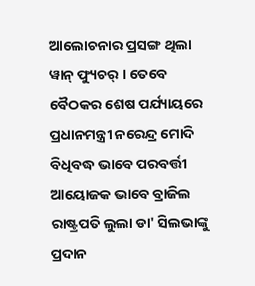ଆଲୋଚନାର ପ୍ରସଙ୍ଗ ଥିଲା ୱାନ୍ ଫ୍ୟୁଚର୍ । ତେବେ ବୈଠକର ଶେଷ ପର୍ଯ୍ୟାୟରେ ପ୍ରଧାନମନ୍ତ୍ରୀ ନରେନ୍ଦ୍ର ମୋଦି ବିଧିବଦ୍ଧ ଭାବେ ପରବର୍ତ୍ତୀ ଆୟୋଜକ ଭାବେ ବ୍ରାଜିଲ ରାଷ୍ଟ୍ରପତି ଲୁଲା ଡା' ସିଲଭାଙ୍କୁ ପ୍ରଦାନ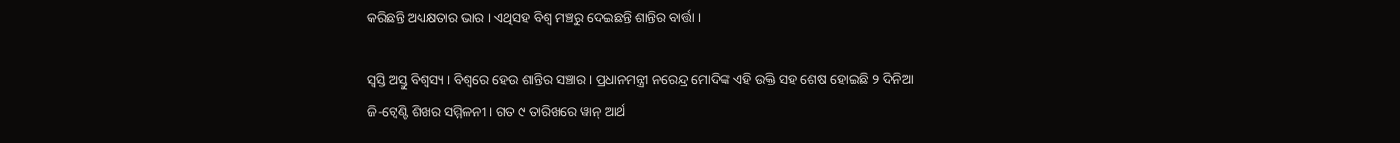କରିଛନ୍ତି ଅଧ୍ୟକ୍ଷତାର ଭାର । ଏଥିସହ ବିଶ୍ୱ ମଞ୍ଚରୁ ଦେଇଛନ୍ତି ଶାନ୍ତିର ବାର୍ତ୍ତା ।

ସ୍ୱସ୍ତି ଅସ୍ତୁ ବିଶ୍ୱସ୍ୟ । ବିଶ୍ୱରେ ହେଉ ଶାନ୍ତିର ସଞ୍ଚାର । ପ୍ରଧାନମନ୍ତ୍ରୀ ନରେନ୍ଦ୍ର ମୋଦିଙ୍କ ଏହି ଉକ୍ତି ସହ ଶେଷ ହୋଇଛି ୨ ଦିନିଆ ଜି-ଟ୍ୱେଣ୍ଟି ଶିଖର ସମ୍ମିଳନୀ । ଗତ ୯ ତାରିଖରେ ୱାନ୍ ଆର୍ଥ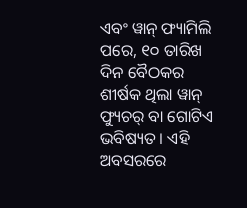ଏବଂ ୱାନ୍ ଫ୍ୟାମିଲି ପରେ, ୧୦ ତାରିଖ ଦିନ ବୈଠକର ଶୀର୍ଷକ ଥିଲା ୱାନ୍ ଫ୍ୟୁଚର୍ ବା ଗୋଟିଏ ଭବିଷ୍ୟତ । ଏହି ଅବସରରେ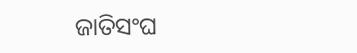ଜାତିସଂଘ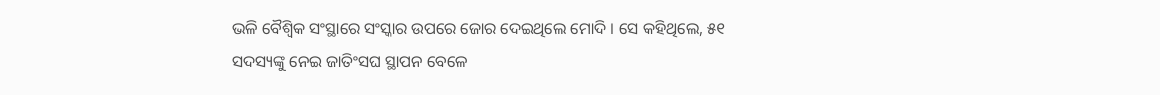ଭଳି ବୈଶ୍ୱିକ ସଂସ୍ଥାରେ ସଂସ୍କାର ଉପରେ ଜୋର ଦେଇଥିଲେ ମୋଦି । ସେ କହିଥିଲେ, ୫୧ ସଦସ୍ୟଙ୍କୁ ନେଇ ଜାତିଂସଘ ସ୍ଥାପନ ବେଳେ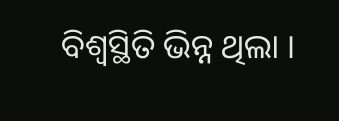ବିଶ୍ୱସ୍ଥିତି ଭିନ୍ନ ଥିଲା ।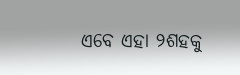ଏବେ ଏହା ୨ଶହକୁ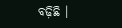ବଢ଼ିଛି ।